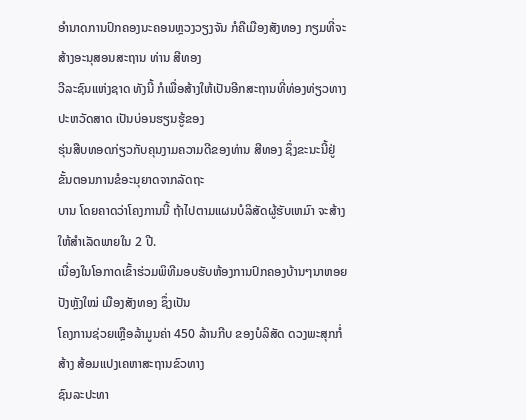ອຳນາດການປົກຄອງນະຄອນຫຼວງວຽງຈັນ ກໍຄືເມືອງສັງທອງ ກຽມທີ່ຈະສ້າງອະນຸສອນສະຖານ ທ່ານ ສີທອງ
ວີລະຊົນແຫ່ງຊາດ ທັງນີ້ ກໍເພື່ອສ້າງໃຫ້ເປັນອີກສະຖານທີ່ທ່ອງທ່ຽວທາງປະຫວັດສາດ ເປັນບ່ອນຮຽນຮູ້ຂອງ
ຮຸ່ນສືບທອດກ່ຽວກັບຄຸນງາມຄວາມດີຂອງທ່ານ ສີທອງ ຊຶ່ງຂະນະນີ້ຢູ່ຂັ້ນຕອນການຂໍອະນຸຍາດຈາກລັດຖະ
ບານ ໂດຍຄາດວ່າໂຄງການນີ້ ຖ້າໄປຕາມແຜນບໍລິສັດຜູ້ຮັບເຫມົາ ຈະສ້າງໃຫ້ສຳເລັດພາຍໃນ 2 ປີ.
ເນື່ອງໃນໂອກາດເຂົ້າຮ່ວມພິທີມອບຮັບຫ້ອງການປົກຄອງບ້ານໆນາຫອຍປັງຫຼັງໃໝ່ ເມືອງສັງທອງ ຊຶ່ງເປັນ
ໂຄງການຊ່ວຍເຫຼືອລ້າມູນຄ່າ 450 ລ້ານກີບ ຂອງບໍລິສັດ ດວງພະສຸກກໍ່ສ້າງ ສ້ອມແປງເຄຫາສະຖານຂົວທາງ
ຊົນລະປະທາ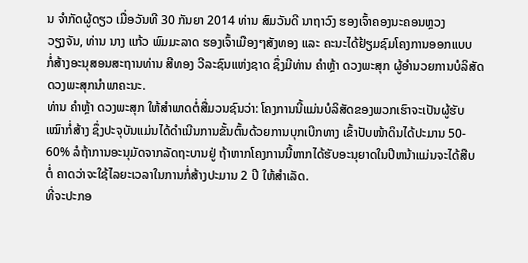ນ ຈຳກັດຜູ້ດຽວ ເມື່ອວັນທີ 30 ກັນຍາ 2014 ທ່ານ ສົມວັນດີ ນາຖາວົງ ຮອງເຈົ້າຄອງນະຄອນຫຼວງ
ວຽງຈັນ, ທ່ານ ນາງ ແກ້ວ ພົມມະລາດ ຮອງເຈົ້າເມືອງໆສັງທອງ ແລະ ຄະນະໄດ້ຢ້ຽມຊົມໂຄງການອອກແບບ
ກໍ່ສ້າງອະນຸສອນສະຖານທ່ານ ສີທອງ ວີລະຊົນແຫ່ງຊາດ ຊຶ່ງມີທ່ານ ຄຳຫຼ້າ ດວງພະສຸກ ຜູ້ອຳນວຍການບໍລິສັດ
ດວງພະສຸກນຳພາຄະນະ.
ທ່ານ ຄຳຫຼ້າ ດວງພະສຸກ ໃຫ້ສຳພາດຕໍ່ສື່ມວນຊົນວ່າ: ໂຄງການນີ້ແມ່ນບໍລິສັດຂອງພວກເຮົາຈະເປັນຜູ້ຮັບ
ເໝົາກໍ່ສ້າງ ຊຶ່ງປະຈຸບັນແມ່ນໄດ້ດຳເນີນການຂັ້ນຕົ້ນດ້ວຍການບຸກເບີກທາງ ເຂົ້າປັບໜ້າດິນໄດ້ປະມານ 50-
60% ລໍຖ້າການອະນຸມັດຈາກລັດຖະບານຢູ່ ຖ້າຫາກໂຄງການນີ້ຫາກໄດ້ຮັບອະນຸຍາດໃນປີຫນ້າແມ່ນຈະໄດ້ສືບ
ຕໍ່ ຄາດວ່າຈະໃຊ້ໄລຍະເວລາໃນການກໍ່ສ້າງປະມານ 2 ປີ ໃຫ້ສຳເລັດ.
ທີ່ຈະປະກອ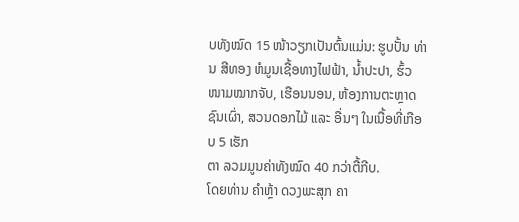ບທັງໝົດ 15 ໜ້າວຽກເປັນຕົ້ນແມ່ນ: ຮູບປັ້ນ ທ່ານ ສີທອງ ຫໍມູນເຊື້ອທາງໄຟຟ້າ, ນ້ຳປະປາ, ຮົ້ວ
ໜາມໝາກຈັບ, ເຮືອນນອນ, ຫ້ອງການຕະຫຼາດຊົນເຜົ່າ, ສວນດອກໄມ້ ແລະ ອື່ນໆ ໃນເນື້ອທີ່ເກືອບ 5 ເຮັກ
ຕາ ລວມມູນຄ່າທັງໝົດ 40 ກວ່າຕື້ກີບ.
ໂດຍທ່ານ ຄຳຫຼ້າ ດວງພະສຸກ ຄາ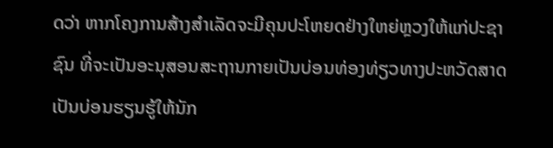ດວ່າ ຫາກໂຄງການສ້າງສຳເລັດຈະມີຄຸນປະໂຫຍດຢ່າງໃຫຍ່ຫຼວງໃຫ້ແກ່ປະຊາ
ຊົນ ທີ່ຈະເປັນອະນຸສອນສະຖານກາຍເປັນບ່ອນທ່ອງທ່ຽວທາງປະຫວັດສາດ ເປັນບ່ອນຮຽນຮູ້ໃຫ້ນັກ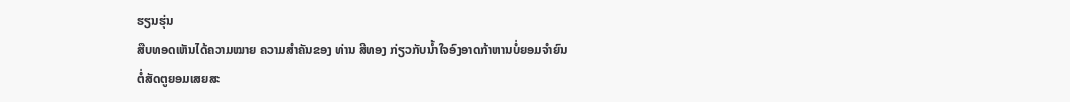ຮຽນຮຸ່ນ
ສືບທອດເຫັນໄດ້ຄວາມໝາຍ ຄວາມສຳຄັນຂອງ ທ່ານ ສີທອງ ກ່ຽວກັບນ້ຳໃຈອົງອາດກ້າຫານບໍ່ຍອມຈຳຍົນ
ຕໍ່ສັດຕູຍອມເສຍສະ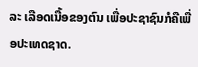ລະ ເລືອດເນື້ອຂອງຕົນ ເພື່ອປະຊາຊົນກໍຄືເພື່ອປະເທດຊາດ.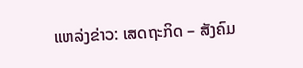ແຫລ່ງຂ່າວ: ເສດຖະກິດ – ສັງຄົມ